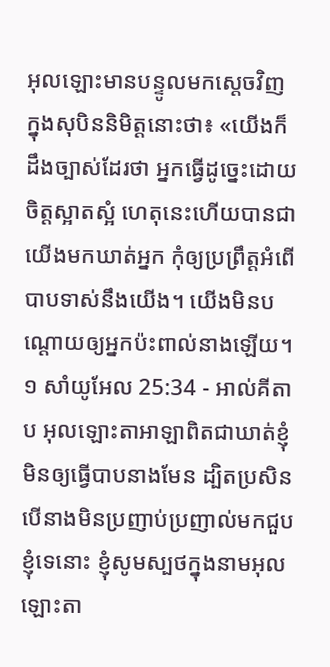អុលឡោះមានបន្ទូលមកស្តេចវិញ ក្នុងសុបិននិមិត្តនោះថា៖ «យើងក៏ដឹងច្បាស់ដែរថា អ្នកធ្វើដូច្នេះដោយចិត្តស្អាតស្អំ ហេតុនេះហើយបានជាយើងមកឃាត់អ្នក កុំឲ្យប្រព្រឹត្តអំពើបាបទាស់នឹងយើង។ យើងមិនបណ្តោយឲ្យអ្នកប៉ះពាល់នាងឡើយ។
១ សាំយូអែល 25:34 - អាល់គីតាប អុលឡោះតាអាឡាពិតជាឃាត់ខ្ញុំមិនឲ្យធ្វើបាបនាងមែន ដ្បិតប្រសិនបើនាងមិនប្រញាប់ប្រញាល់មកជួបខ្ញុំទេនោះ ខ្ញុំសូមស្បថក្នុងនាមអុលឡោះតា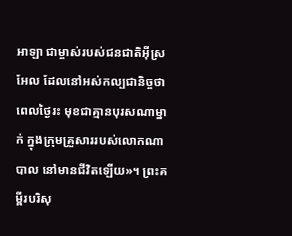អាឡា ជាម្ចាស់របស់ជនជាតិអ៊ីស្រអែល ដែលនៅអស់កល្បជានិច្ចថា ពេលថ្ងៃរះ មុខជាគ្មានបុរសណាម្នាក់ ក្នុងក្រុមគ្រួសាររបស់លោកណាបាល នៅមានជីវិតឡើយ»។ ព្រះគម្ពីរបរិសុ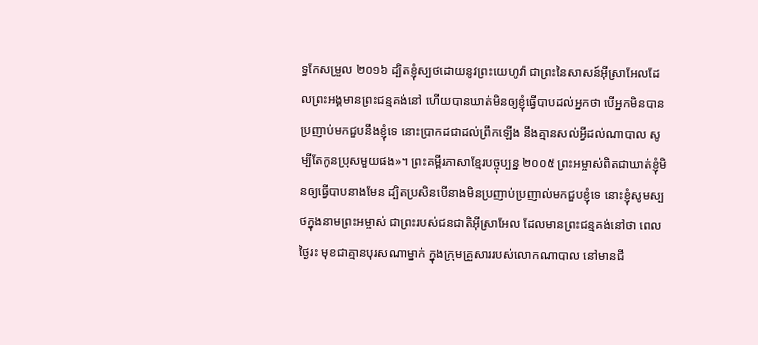ទ្ធកែសម្រួល ២០១៦ ដ្បិតខ្ញុំស្បថដោយនូវព្រះយេហូវ៉ា ជាព្រះនៃសាសន៍អ៊ីស្រាអែលដែលព្រះអង្គមានព្រះជន្មគង់នៅ ហើយបានឃាត់មិនឲ្យខ្ញុំធ្វើបាបដល់អ្នកថា បើអ្នកមិនបានប្រញាប់មកជួបនឹងខ្ញុំទេ នោះប្រាកដជាដល់ព្រឹកឡើង នឹងគ្មានសល់អ្វីដល់ណាបាល សូម្បីតែកូនប្រុសមួយផង»។ ព្រះគម្ពីរភាសាខ្មែរបច្ចុប្បន្ន ២០០៥ ព្រះអម្ចាស់ពិតជាឃាត់ខ្ញុំមិនឲ្យធ្វើបាបនាងមែន ដ្បិតប្រសិនបើនាងមិនប្រញាប់ប្រញាល់មកជួបខ្ញុំទេ នោះខ្ញុំសូមស្បថក្នុងនាមព្រះអម្ចាស់ ជាព្រះរបស់ជនជាតិអ៊ីស្រាអែល ដែលមានព្រះជន្មគង់នៅថា ពេលថ្ងៃរះ មុខជាគ្មានបុរសណាម្នាក់ ក្នុងក្រុមគ្រួសាររបស់លោកណាបាល នៅមានជី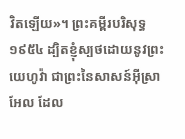វិតឡើយ»។ ព្រះគម្ពីរបរិសុទ្ធ ១៩៥៤ ដ្បិតខ្ញុំស្បថដោយនូវព្រះយេហូវ៉ា ជាព្រះនៃសាសន៍អ៊ីស្រាអែល ដែល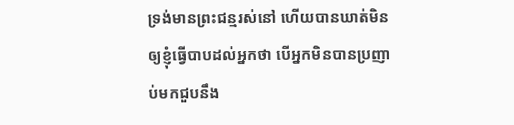ទ្រង់មានព្រះជន្មរស់នៅ ហើយបានឃាត់មិនឲ្យខ្ញុំធ្វើបាបដល់អ្នកថា បើអ្នកមិនបានប្រញាប់មកជួបនឹង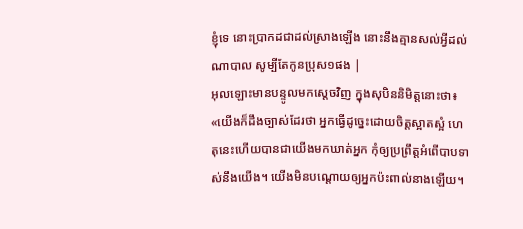ខ្ញុំទេ នោះប្រាកដជាដល់ស្រាងឡើង នោះនឹងគ្មានសល់អ្វីដល់ណាបាល សូម្បីតែកូនប្រុស១ផង |
អុលឡោះមានបន្ទូលមកស្តេចវិញ ក្នុងសុបិននិមិត្តនោះថា៖ «យើងក៏ដឹងច្បាស់ដែរថា អ្នកធ្វើដូច្នេះដោយចិត្តស្អាតស្អំ ហេតុនេះហើយបានជាយើងមកឃាត់អ្នក កុំឲ្យប្រព្រឹត្តអំពើបាបទាស់នឹងយើង។ យើងមិនបណ្តោយឲ្យអ្នកប៉ះពាល់នាងឡើយ។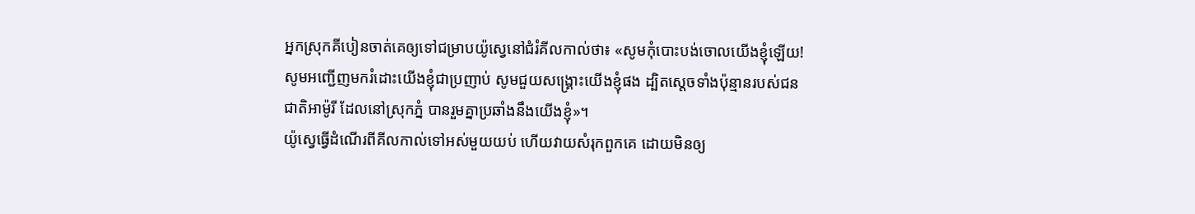អ្នកស្រុកគីបៀនចាត់គេឲ្យទៅជម្រាបយ៉ូស្វេនៅជំរំគីលកាល់ថា៖ «សូមកុំបោះបង់ចោលយើងខ្ញុំឡើយ! សូមអញ្ជើញមករំដោះយើងខ្ញុំជាប្រញាប់ សូមជួយសង្គ្រោះយើងខ្ញុំផង ដ្បិតស្តេចទាំងប៉ុន្មានរបស់ជនជាតិអាម៉ូរី ដែលនៅស្រុកភ្នំ បានរួមគ្នាប្រឆាំងនឹងយើងខ្ញុំ»។
យ៉ូស្វេធ្វើដំណើរពីគីលកាល់ទៅអស់មួយយប់ ហើយវាយសំរុកពួកគេ ដោយមិនឲ្យ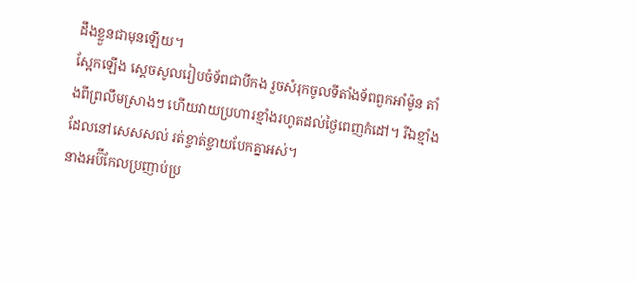ដឹងខ្លួនជាមុនឡើយ។
ស្អែកឡើង ស្តេចសូលរៀបចំទ័ពជាបីកង រួចសំរុកចូលទីតាំងទ័ពពួកអាំម៉ូន តាំងពីព្រលឹមស្រាងៗ ហើយវាយប្រហារខ្មាំងរហូតដល់ថ្ងៃពេញកំដៅ។ រីឯខ្មាំងដែលនៅសេសសល់ រត់ខ្ចាត់ខ្ចាយបែកគ្នាអស់។
នាងអប៊ីកែលប្រញាប់ប្រ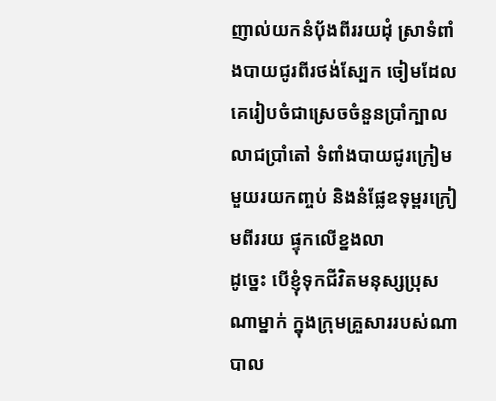ញាល់យកនំបុ័ងពីររយដុំ ស្រាទំពាំងបាយជូរពីរថង់ស្បែក ចៀមដែលគេរៀបចំជាស្រេចចំនួនប្រាំក្បាល លាជប្រាំតៅ ទំពាំងបាយជូរក្រៀមមួយរយកញ្ចប់ និងនំផ្លែឧទុម្ពរក្រៀមពីររយ ផ្ទុកលើខ្នងលា
ដូច្នេះ បើខ្ញុំទុកជីវិតមនុស្សប្រុសណាម្នាក់ ក្នុងក្រុមគ្រួសាររបស់ណាបាល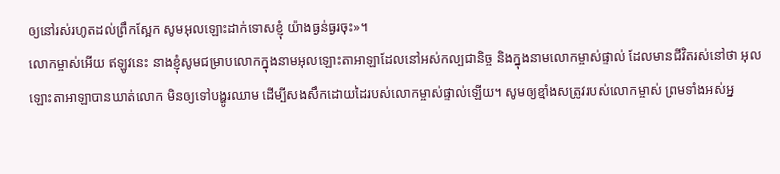ឲ្យនៅរស់រហូតដល់ព្រឹកស្អែក សូមអុលឡោះដាក់ទោសខ្ញុំ យ៉ាងធ្ងន់ធ្ងរចុះ»។
លោកម្ចាស់អើយ ឥឡូវនេះ នាងខ្ញុំសូមជម្រាបលោកក្នុងនាមអុលឡោះតាអាឡាដែលនៅអស់កល្បជានិច្ច និងក្នុងនាមលោកម្ចាស់ផ្ទាល់ ដែលមានជីវិតរស់នៅថា អុលឡោះតាអាឡាបានឃាត់លោក មិនឲ្យទៅបង្ហូរឈាម ដើម្បីសងសឹកដោយដៃរបស់លោកម្ចាស់ផ្ទាល់ឡើយ។ សូមឲ្យខ្មាំងសត្រូវរបស់លោកម្ចាស់ ព្រមទាំងអស់អ្ន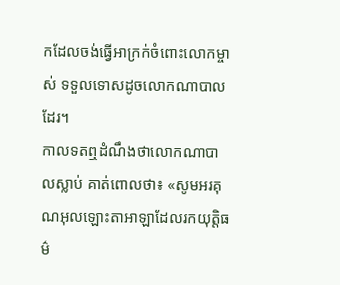កដែលចង់ធ្វើអាក្រក់ចំពោះលោកម្ចាស់ ទទួលទោសដូចលោកណាបាលដែរ។
កាលទតឮដំណឹងថាលោកណាបាលស្លាប់ គាត់ពោលថា៖ «សូមអរគុណអុលឡោះតាអាឡាដែលរកយុត្តិធម៌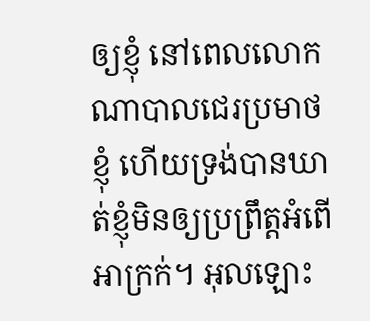ឲ្យខ្ញុំ នៅពេលលោកណាបាលជេរប្រមាថខ្ញុំ ហើយទ្រង់បានឃាត់ខ្ញុំមិនឲ្យប្រព្រឹត្តអំពើអាក្រក់។ អុលឡោះ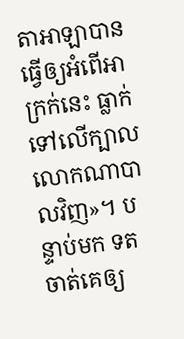តាអាឡាបានធ្វើឲ្យអំពើអាក្រក់នេះ ធ្លាក់ទៅលើក្បាលលោកណាបាលវិញ»។ បន្ទាប់មក ទតចាត់គេឲ្យ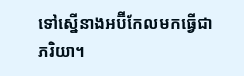ទៅស្នើនាងអប៊ីកែលមកធ្វើជាភរិយា។